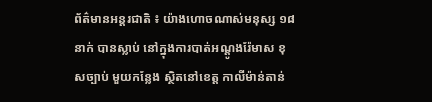ព័ត៌មានអន្តរជាតិ ៖ យ៉ាងហោចណាស់មនុស្ស ១៨ នាក់ បានស្លាប់ នៅក្នុងការបាត់អណ្តូងរ៉ែមាស ខុសច្បាប់ មួយកន្លែង ស្ថិតនៅខេត្ត កាលីម៉ាន់តាន់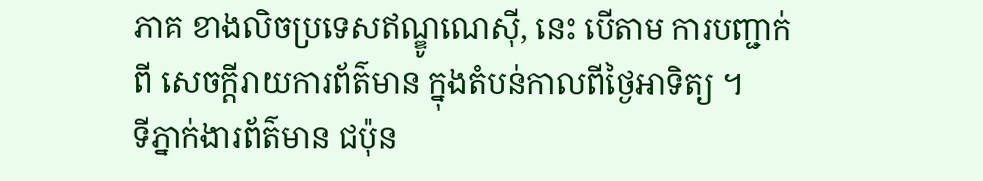ភាគ ខាងលិចប្រទេសឥណ្ឌូណេស៊ី, នេះ បើតាម ការបញ្ជាក់ពី សេចក្តីរាយការព័ត៌មាន ក្នុងតំបន់កាលពីថ្ងៃអាទិត្យ ។
ទីភ្នាក់ងារព័ត៌មាន ជប៉ុន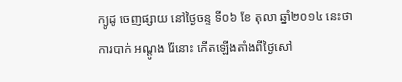ក្យូដូ ចេញផ្សាយ នៅថ្ងៃចន្ទ ទី០៦ ខែ តុលា ឆ្នាំ២០១៤ នេះថា ការបាក់ អណ្តូង រ៉ែនោះ កើតឡើងតាំងពីថ្ងៃសៅ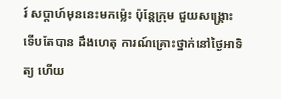រ៍ សប្តាហ៍មុននេះមកម្ល៉េះ ប៉ុន្តែក្រុម ជួយសង្គ្រោះ ទើបតែបាន ដឹងហេតុ ការណ៍គ្រោះថ្នាក់នៅថ្ងៃអាទិត្យ ហើយ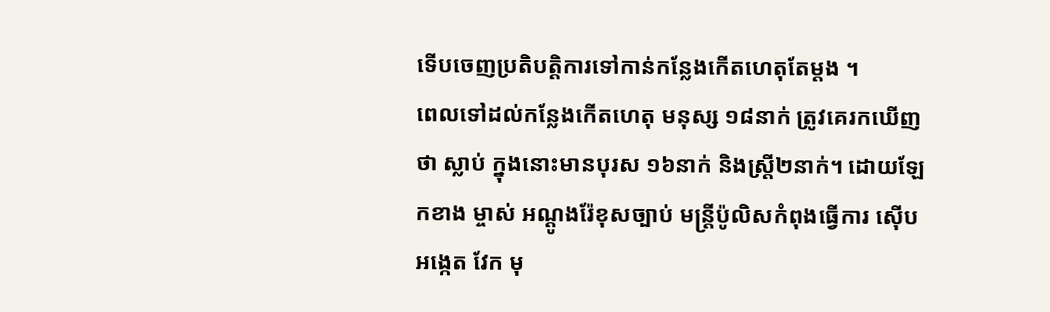ទើបចេញប្រតិបត្តិការទៅកាន់កន្លែងកើតហេតុតែម្តង ។
ពេលទៅដល់កន្លែងកើតហេតុ មនុស្ស ១៨នាក់ ត្រូវគេរកឃើញថា ស្លាប់ ក្នុងនោះមានបុរស ១៦នាក់ និងស្ត្រី២នាក់។ ដោយឡែកខាង ម្ចាស់ អណ្តូងរ៉ែខុសច្បាប់ មន្ត្រីប៉ូលិសកំពុងធ្វើការ ស៊ើបអង្កេត វែក មុ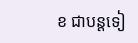ខ ជាបន្តទៀ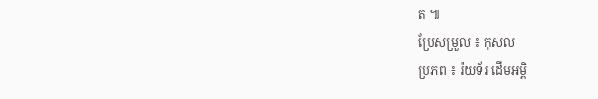ត ៕
ប្រែសម្រួល ៖ កុសល
ប្រភព ៖ រ៉យទ័រ ដើមអម្ពិ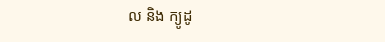ល និង ក្យូដូ